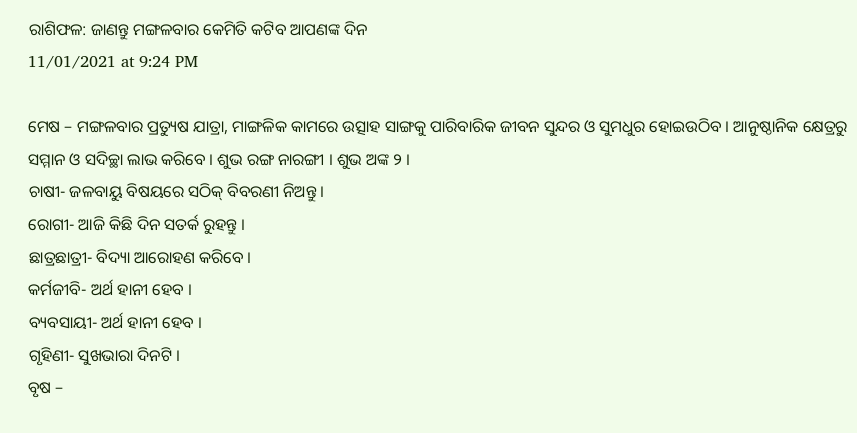ରାଶିଫଳ: ଜାଣନ୍ତୁ ମଙ୍ଗଳବାର କେମିତି କଟିବ ଆପଣଙ୍କ ଦିନ
11/01/2021 at 9:24 PM

ମେଷ – ମଙ୍ଗଳବାର ପ୍ରତ୍ୟୁଷ ଯାତ୍ରା, ମାଙ୍ଗଳିକ କାମରେ ଉତ୍ସାହ ସାଙ୍ଗକୁ ପାରିବାରିକ ଜୀବନ ସୁନ୍ଦର ଓ ସୁମଧୁର ହୋଇଉଠିବ । ଆନୁଷ୍ଠାନିକ କ୍ଷେତ୍ରରୁ ସମ୍ମାନ ଓ ସଦିଚ୍ଛା ଲାଭ କରିବେ । ଶୁଭ ରଙ୍ଗ ନାରଙ୍ଗୀ । ଶୁଭ ଅଙ୍କ ୨ ।
ଚାଷୀ- ଜଳବାୟୁ ବିଷୟରେ ସଠିକ୍ ବିବରଣୀ ନିଅନ୍ତୁ ।
ରୋଗୀ- ଆଜି କିଛି ଦିନ ସତର୍କ ରୁହନ୍ତୁ ।
ଛାତ୍ରଛାତ୍ରୀ- ବିଦ୍ୟା ଆରୋହଣ କରିବେ ।
କର୍ମଜୀବି- ଅର୍ଥ ହାନୀ ହେବ ।
ବ୍ୟବସାୟୀ- ଅର୍ଥ ହାନୀ ହେବ ।
ଗୃହିଣୀ- ସୁଖଭାରା ଦିନଟି ।
ବୃଷ –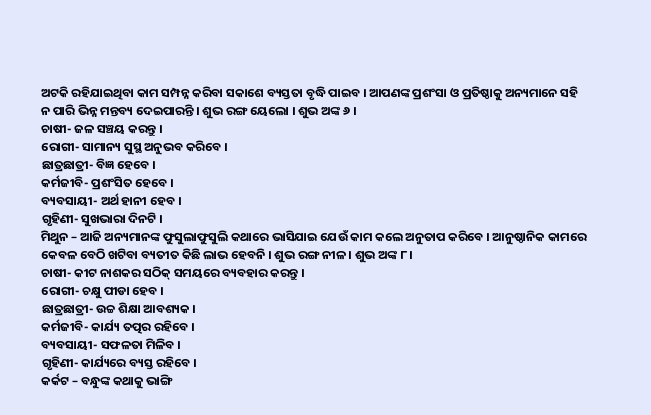ଅଟକି ରହିଯାଇଥିବା କାମ ସମ୍ପନ୍ନ କରିବା ସକାଶେ ବ୍ୟସ୍ତତା ବୃଦ୍ଧି ପାଇବ । ଆପଣଙ୍କ ପ୍ରଶଂସା ଓ ପ୍ରତିଷ୍ଠାକୁ ଅନ୍ୟମାନେ ସହି ନ ପାରି ଭିନ୍ନ ମନ୍ତବ୍ୟ ଦେଇପାରନ୍ତି । ଶୁଭ ରଙ୍ଗ ୟେଲୋ । ଶୁଭ ଅଙ୍କ ୬ ।
ଚାଷୀ- ଜଳ ସଞ୍ଚୟ କରନ୍ତୁ ।
ରୋଗୀ- ସାମାନ୍ୟ ସୁସ୍ଥ ଅନୁଭବ କରିବେ ।
ଛାତ୍ରଛାତ୍ରୀ- ବିଜ୍ଞ ହେବେ ।
କର୍ମଜୀବି- ପ୍ରଶଂସିତ ହେବେ ।
ବ୍ୟବସାୟୀ- ଅର୍ଥ ହାନୀ ହେବ ।
ଗୃହିଣୀ- ସୁଖଭାରା ଦିନଟି ।
ମିଥୁନ – ଆଜି ଅନ୍ୟମାନଙ୍କ ଫୁସୁଲାଫୁସୁଲି କଥାରେ ଭାସିଯାଇ ଯେଉଁ କାମ କଲେ ଅନୁତାପ କରିବେ । ଆନୁଷ୍ଠାନିକ କାମରେ କେବଳ ବେଠି ଖଟିବା ବ୍ୟତୀତ କିଛି ଲାଭ ହେବନି । ଶୁଭ ରଙ୍ଗ ନୀଳ । ଶୁଭ ଅଙ୍କ ୮ ।
ଚାଷୀ- କୀଟ ନାଶକର ସଠିକ୍ ସମୟରେ ବ୍ୟବହାର କରନ୍ତୁ ।
ରୋଗୀ- ଚକ୍ଷୁ ପୀଡା ହେବ ।
ଛାତ୍ରଛାତ୍ରୀ- ଉଚ୍ଚ ଶିକ୍ଷା ଆବଶ୍ୟକ ।
କର୍ମଜୀବି- କାର୍ଯ୍ୟ ତତ୍ପର ରହିବେ ।
ବ୍ୟବସାୟୀ- ସଫଳତା ମିଳିବ ।
ଗୃହିଣୀ- କାର୍ଯ୍ୟରେ ବ୍ୟସ୍ତ ରହିବେ ।
କର୍କଟ – ବନ୍ଧୁଙ୍କ କଥାକୁ ଭାଙ୍ଗି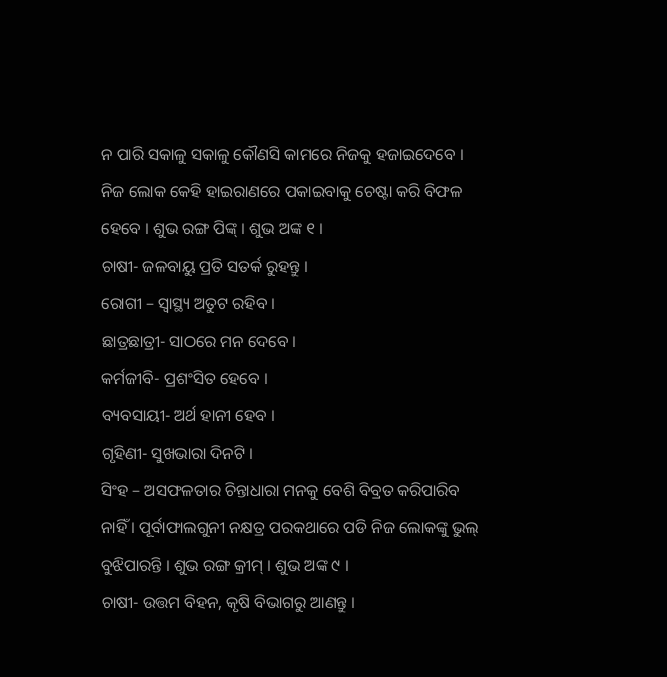ନ ପାରି ସକାଳୁ ସକାଳୁ କୌଣସି କାମରେ ନିଜକୁ ହଜାଇଦେବେ । ନିଜ ଲୋକ କେହି ହାଇରାଣରେ ପକାଇବାକୁ ଚେଷ୍ଟା କରି ବିଫଳ ହେବେ । ଶୁଭ ରଙ୍ଗ ପିଙ୍କ୍ । ଶୁଭ ଅଙ୍କ ୧ ।
ଚାଷୀ- ଜଳବାୟୁ ପ୍ରତି ସତର୍କ ରୁହନ୍ତୁ ।
ରୋଗୀ – ସ୍ୱାସ୍ଥ୍ୟ ଅତୁଟ ରହିବ ।
ଛାତ୍ରଛାତ୍ରୀ- ସାଠରେ ମନ ଦେବେ ।
କର୍ମଜୀବି- ପ୍ରଶଂସିତ ହେବେ ।
ବ୍ୟବସାୟୀ- ଅର୍ଥ ହାନୀ ହେବ ।
ଗୃହିଣୀ- ସୁଖଭାରା ଦିନଟି ।
ସିଂହ – ଅସଫଳତାର ଚିନ୍ତାଧାରା ମନକୁ ବେଶି ବିବ୍ରତ କରିପାରିବ ନାହିଁ । ପୂର୍ବାଫାଲଗୁନୀ ନକ୍ଷତ୍ର ପରକଥାରେ ପଡି ନିଜ ଲୋକଙ୍କୁ ଭୁଲ୍ ବୁଝିପାରନ୍ତି । ଶୁଭ ରଙ୍ଗ କ୍ରୀମ୍ । ଶୁଭ ଅଙ୍କ ୯ ।
ଚାଷୀ- ଉତ୍ତମ ବିହନ, କୃଷି ବିଭାଗରୁ ଆଣନ୍ତୁ ।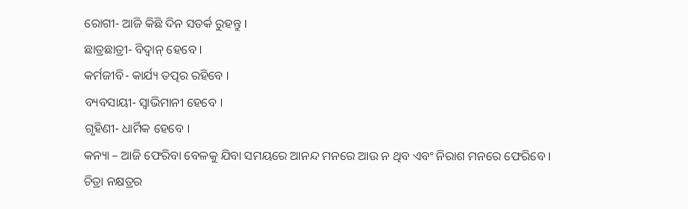ରୋଗୀ- ଆଜି କିଛି ଦିନ ସତର୍କ ରୁହନ୍ତୁ ।
ଛାତ୍ରଛାତ୍ରୀ- ବିଦ୍ୱାନ୍ ହେବେ ।
କର୍ମଜୀବି- କାର୍ଯ୍ୟ ତତ୍ପର ରହିବେ ।
ବ୍ୟବସାୟୀ- ସ୍ୱାଭିମାନୀ ହେବେ ।
ଗୃହିଣୀ- ଧାର୍ମିକ ହେବେ ।
କନ୍ୟା – ଆଜି ଫେରିବା ବେଳକୁ ଯିବା ସମୟରେ ଆନନ୍ଦ ମନରେ ଆଉ ନ ଥିବ ଏବଂ ନିରାଶ ମନରେ ଫେରିବେ । ଚିତ୍ରା ନକ୍ଷତ୍ରର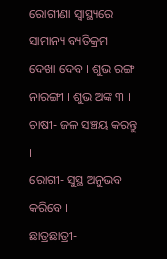ରୋଗୀଣା ସ୍ୱାସ୍ଥ୍ୟରେ ସାମାନ୍ୟ ବ୍ୟତିକ୍ରମ ଦେଖା ଦେବ । ଶୁଭ ରଙ୍ଗ ନାରଙ୍ଗୀ । ଶୁଭ ଅଙ୍କ ୩ ।
ଚାଷୀ- ଜଳ ସଞ୍ଚୟ କରନ୍ତୁ ।
ରୋଗୀ- ସୁସ୍ଥ ଅନୁଭବ କରିବେ ।
ଛାତ୍ରଛାତ୍ରୀ-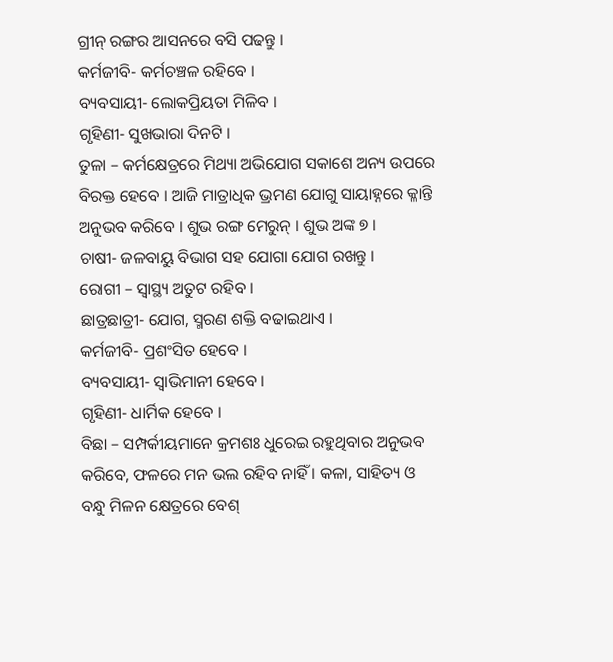ଗ୍ରୀନ୍ ରଙ୍ଗର ଆସନରେ ବସି ପଢନ୍ତୁ ।
କର୍ମଜୀବି- କର୍ମଚଞ୍ଚଳ ରହିବେ ।
ବ୍ୟବସାୟୀ- ଲୋକପ୍ରିୟତା ମିଳିବ ।
ଗୃହିଣୀ- ସୁଖଭାରା ଦିନଟି ।
ତୁଳା – କର୍ମକ୍ଷେତ୍ରରେ ମିଥ୍ୟା ଅଭିଯୋଗ ସକାଶେ ଅନ୍ୟ ଉପରେ ବିରକ୍ତ ହେବେ । ଆଜି ମାତ୍ରାଧିକ ଭ୍ରମଣ ଯୋଗୁ ସାୟାହ୍ନରେ କ୍ଳାନ୍ତି ଅନୁଭବ କରିବେ । ଶୁଭ ରଙ୍ଗ ମେରୁନ୍ । ଶୁଭ ଅଙ୍କ ୭ ।
ଚାଷୀ- ଜଳବାୟୁ ବିଭାଗ ସହ ଯୋଗା ଯୋଗ ରଖନ୍ତୁ ।
ରୋଗୀ – ସ୍ୱାସ୍ଥ୍ୟ ଅତୁଟ ରହିବ ।
ଛାତ୍ରଛାତ୍ରୀ- ଯୋଗ, ସ୍ମରଣ ଶକ୍ତି ବଢାଇଥାଏ ।
କର୍ମଜୀବି- ପ୍ରଶଂସିତ ହେବେ ।
ବ୍ୟବସାୟୀ- ସ୍ୱାଭିମାନୀ ହେବେ ।
ଗୃହିଣୀ- ଧାର୍ମିକ ହେବେ ।
ବିଛା – ସମ୍ପର୍କୀୟମାନେ କ୍ରମଶଃ ଧୁରେଇ ରହୁଥିବାର ଅନୁଭବ କରିବେ, ଫଳରେ ମନ ଭଲ ରହିବ ନାହିଁ । କଳା, ସାହିତ୍ୟ ଓ ବନ୍ଧୁ ମିଳନ କ୍ଷେତ୍ରରେ ବେଶ୍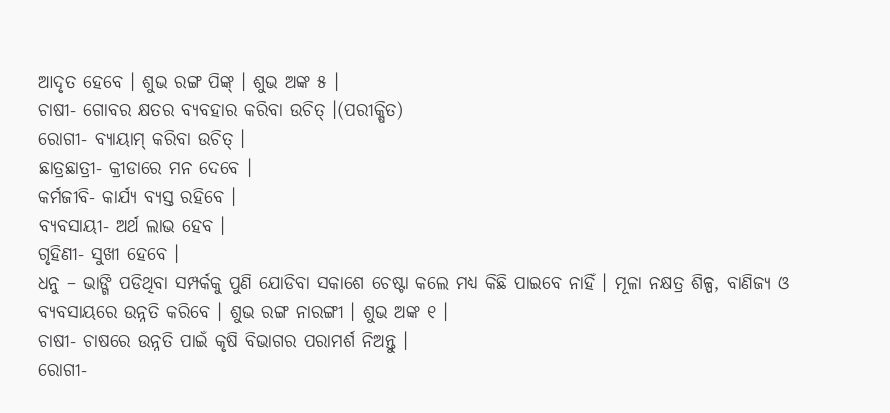ଆଦୃତ ହେବେ । ଶୁଭ ରଙ୍ଗ ପିଙ୍କ୍ । ଶୁଭ ଅଙ୍କ ୫ ।
ଚାଷୀ- ଗୋବର କ୍ଷତର ବ୍ୟବହାର କରିବା ଉଚିତ୍ ।(ପରୀକ୍ଷିତ)
ରୋଗୀ- ବ୍ୟାୟାମ୍ କରିବା ଉଚିତ୍ ।
ଛାତ୍ରଛାତ୍ରୀ- କ୍ରୀଡାରେ ମନ ଦେବେ ।
କର୍ମଜୀବି- କାର୍ଯ୍ୟ ବ୍ୟସ୍ତ ରହିବେ ।
ବ୍ୟବସାୟୀ- ଅର୍ଥ ଲାଭ ହେବ ।
ଗୃହିଣୀ- ସୁଖୀ ହେବେ ।
ଧନୁ – ଭାଙ୍ଗି ପଡିଥିବା ସମ୍ପର୍କକୁ ପୁଣି ଯୋଡିବା ସକାଶେ ଚେଷ୍ଟା କଲେ ମଧ୍ୟ କିଛି ପାଇବେ ନାହିଁ । ମୂଳା ନକ୍ଷତ୍ର ଶିଳ୍ପ, ବାଣିଜ୍ୟ ଓ ବ୍ୟବସାୟରେ ଉନ୍ନତି କରିବେ । ଶୁଭ ରଙ୍ଗ ନାରଙ୍ଗୀ । ଶୁଭ ଅଙ୍କ ୧ ।
ଚାଷୀ- ଚାଷରେ ଉନ୍ନତି ପାଇଁ କୃଷି ବିଭାଗର ପରାମର୍ଶ ନିଅନ୍ତୁ ।
ରୋଗୀ-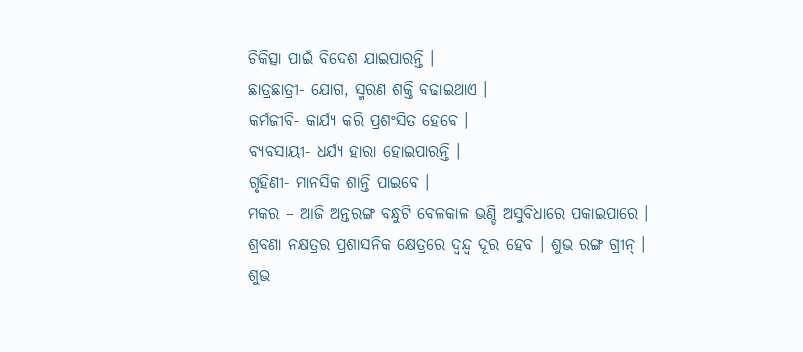ଚିକିତ୍ସା ପାଇଁ ବିଦେଶ ଯାଇପାରନ୍ତି ।
ଛାତ୍ରଛାତ୍ରୀ- ଯୋଗ, ସ୍ମରଣ ଶକ୍ତି ବଢାଇଥାଏ ।
କର୍ମଜୀବି- କାର୍ଯ୍ୟ କରି ପ୍ରଶଂସିତ ହେବେ ।
ବ୍ୟବସାୟୀ- ଧର୍ଯ୍ୟ ହାରା ହୋଇପାରନ୍ତି ।
ଗୃହିଣୀ- ମାନସିକ ଶାନ୍ତି ପାଇବେ ।
ମକର – ଆଜି ଅନ୍ତରଙ୍ଗ ବନ୍ଧୁଟି ବେଳକାଳ ଭଣ୍ଡି ଅସୁବିଧାରେ ପକାଇପାରେ । ଶ୍ରବଣା ନକ୍ଷତ୍ରର ପ୍ରଶାସନିକ କ୍ଷେତ୍ରରେ ଦ୍ୱନ୍ଦ୍ୱ ଦୂର ହେବ । ଶୁଭ ରଙ୍ଗ ଗ୍ରୀନ୍ । ଶୁଭ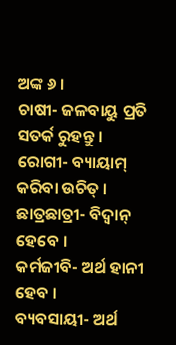ଅଙ୍କ ୬ ।
ଚାଷୀ- ଜଳବାୟୁ ପ୍ରତି ସତର୍କ ରୁହନ୍ତୁ ।
ରୋଗୀ- ବ୍ୟାୟାମ୍ କରିବା ଉଚିତ୍ ।
ଛାତ୍ରଛାତ୍ରୀ- ବିଦ୍ୱାନ୍ ହେବେ ।
କର୍ମଜୀବି- ଅର୍ଥ ହାନୀ ହେବ ।
ବ୍ୟବସାୟୀ- ଅର୍ଥ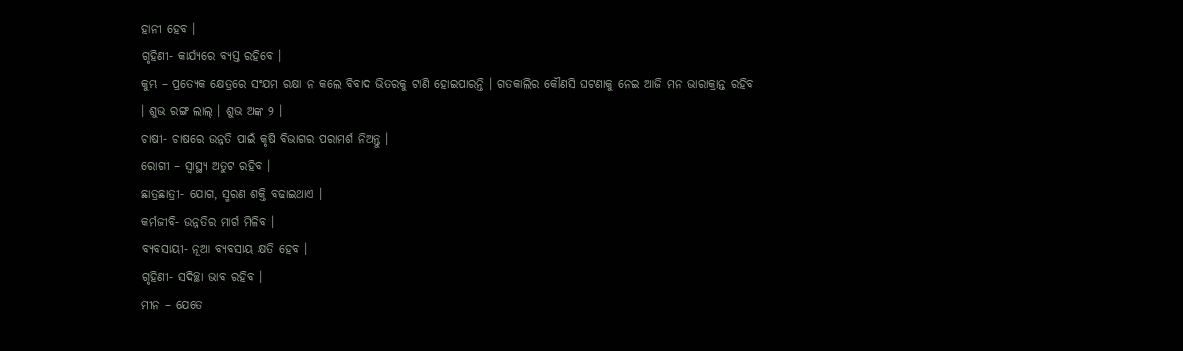ହାନୀ ହେବ ।
ଗୃହିଣୀ- କାର୍ଯ୍ୟରେ ବ୍ୟସ୍ତ ରହିବେ ।
କୁମ୍ଭ – ପ୍ରତ୍ୟେକ କ୍ଷେତ୍ରରେ ସଂଯମ ରକ୍ଷା ନ କଲେ ବିବାଦ ଭିତରକୁ ଟାଣି ହୋଇପାରନ୍ତି । ଗତକାଲିର କୌଣସି ଘଟଣାକୁ ନେଇ ଆଜି ମନ ଭାରାକ୍ରାନ୍ତ ରହିବ । ଶୁଭ ରଙ୍ଗ ଲାଲ୍ । ଶୁଭ ଅଙ୍କ ୨ ।
ଚାଷୀ- ଚାଷରେ ଉନ୍ନତି ପାଇଁ କୃଷି ବିଭାଗର ପରାମର୍ଶ ନିଅନ୍ତୁ ।
ରୋଗୀ – ସ୍ୱାସ୍ଥ୍ୟ ଅତୁଟ ରହିବ ।
ଛାତ୍ରଛାତ୍ରୀ- ଯୋଗ, ସ୍ମରଣ ଶକ୍ତି ବଢାଇଥାଏ ।
କର୍ମଜୀବି- ଉନ୍ନତିର ମାର୍ଗ ମିଳିବ ।
ବ୍ୟବସାୟୀ- ନୂଆ ବ୍ୟବସାୟ କ୍ଷତି ହେବ ।
ଗୃହିଣୀ- ସଦିଚ୍ଛା ଭାବ ରହିବ ।
ମୀନ – ଯେତେ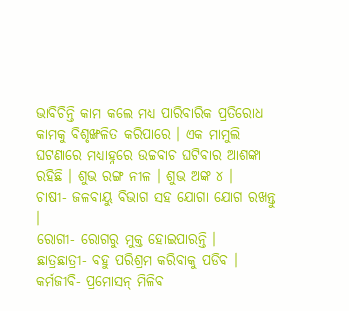ଭାବିଚିନ୍ତି କାମ କଲେ ମଧ୍ୟ ପାରିବାରିକ ପ୍ରତିରୋଧ କାମକୁ ବିଶୃଙ୍ଖଳିତ କରିପାରେ । ଏକ ମାମୁଲି ଘଟଣାରେ ମଧ୍ୟାହ୍ନରେ ଉଚ୍ଚବାଚ ଘଟିବାର ଆଶଙ୍କା ରହିଛି । ଶୁଭ ରଙ୍ଗ ନୀଳ । ଶୁଭ ଅଙ୍କ ୪ ।
ଚାଷୀ- ଜଳବାୟୁ ବିଭାଗ ସହ ଯୋଗା ଯୋଗ ରଖନ୍ତୁ ।
ରୋଗୀ- ରୋଗରୁ ମୁକ୍ତ ହୋଇପାରନ୍ତି ।
ଛାତ୍ରଛାତ୍ରୀ- ବହୁ ପରିଶ୍ରମ କରିବାକୁ ପଡିବ ।
କର୍ମଜୀବି- ପ୍ରମୋସନ୍ ମିଳିବ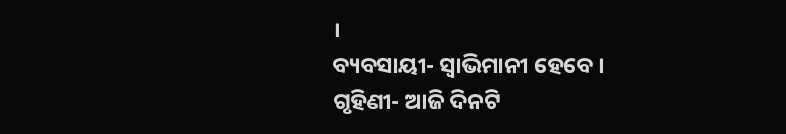।
ବ୍ୟବସାୟୀ- ସ୍ୱାଭିମାନୀ ହେବେ ।
ଗୃହିଣୀ- ଆଜି ଦିନଟି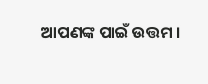ଆପଣଙ୍କ ପାଇଁ ଉତ୍ତମ ।